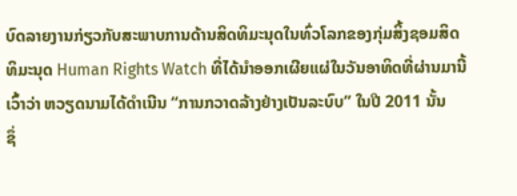ບົດລາຍງານກ່ຽວກັບສະພາບການດ້ານສິດທິມະນຸດໃນທົ່ວໂລກຂອງກຸ່ມສິ້ງຊອມສິດ
ທິມະນຸດ Human Rights Watch ທີ່ໄດ້ນໍາອອກເຜີຍແຜ່ໃນວັນອາທິດທີ່ຜ່ານມານີ້
ເວົ້າວ່າ ຫວຽດນາມໄດ້ດໍາເນີນ “ການກວາດລ້າງຢ່າງເປັນລະບົບ” ໃນປີ 2011 ນັ້ນ
ຊຶ່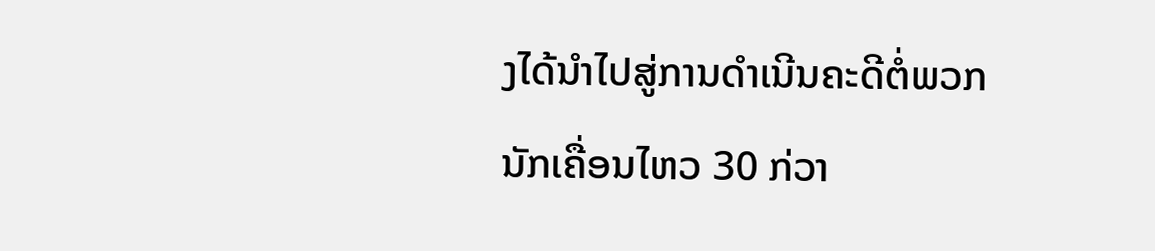ງໄດ້ນໍາໄປສູ່ການດໍາເນີນຄະດີຕໍ່ພວກນັກເຄື່ອນໄຫວ 30 ກ່ວາ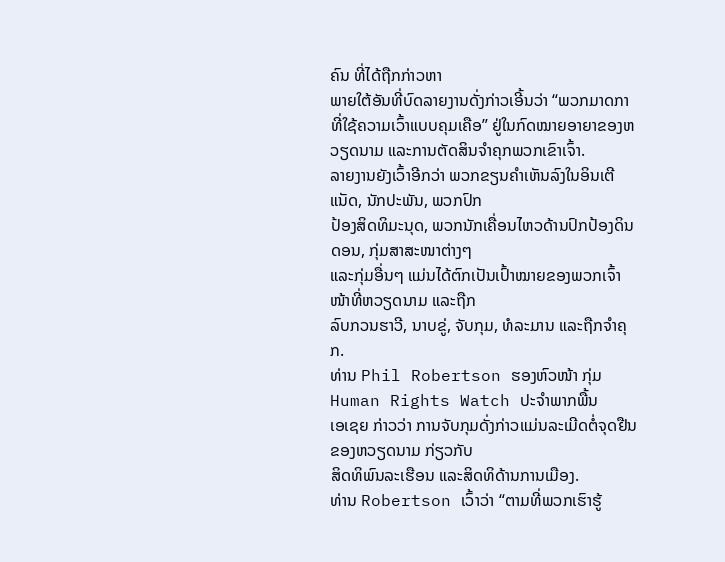ຄົນ ທີ່ໄດ້ຖືກກ່າວຫາ
ພາຍໃຕ້ອັນທີ່ບົດລາຍງານດັ່ງກ່າວເອີ້ນວ່າ “ພວກມາດກາທີ່ໃຊ້ຄວາມເວົ້າແບບຄຸມເຄືອ” ຢູ່ໃນກົດໝາຍອາຍາຂອງຫວຽດນາມ ແລະການຕັດສິນຈໍາຄຸກພວກເຂົາເຈົ້າ.
ລາຍງານຍັງເວົ້າອີກວ່າ ພວກຂຽນຄໍາເຫັນລົງໃນອິນເຕີແນັດ, ນັກປະພັນ, ພວກປົກ
ປ້ອງສິດທິມະນຸດ, ພວກນັກເຄື່ອນໄຫວດ້ານປົກປ້ອງດິນດອນ, ກຸ່ມສາສະໜາຕ່າງໆ
ແລະກຸ່ມອື່ນໆ ແມ່ນໄດ້ຕົກເປັນເປົ້າໝາຍຂອງພວກເຈົ້າໜ້າທີ່ຫວຽດນາມ ແລະຖືກ
ລົບກວນຮາວີ, ນາບຂູ່, ຈັບກຸມ, ທໍລະມານ ແລະຖືກຈໍາຄຸກ.
ທ່ານ Phil Robertson ຮອງຫົວໜ້າ ກຸ່ມ Human Rights Watch ປະຈໍາພາກພື້ນ
ເອເຊຍ ກ່າວວ່າ ການຈັບກຸມດັ່ງກ່າວແມ່ນລະເມີດຕໍ່ຈຸດຢືນຂອງຫວຽດນາມ ກ່ຽວກັບ
ສິດທິພົນລະເຮືອນ ແລະສິດທິດ້ານການເມືອງ.
ທ່ານ Robertson ເວົ້າວ່າ “ຕາມທີ່ພວກເຮົາຮູ້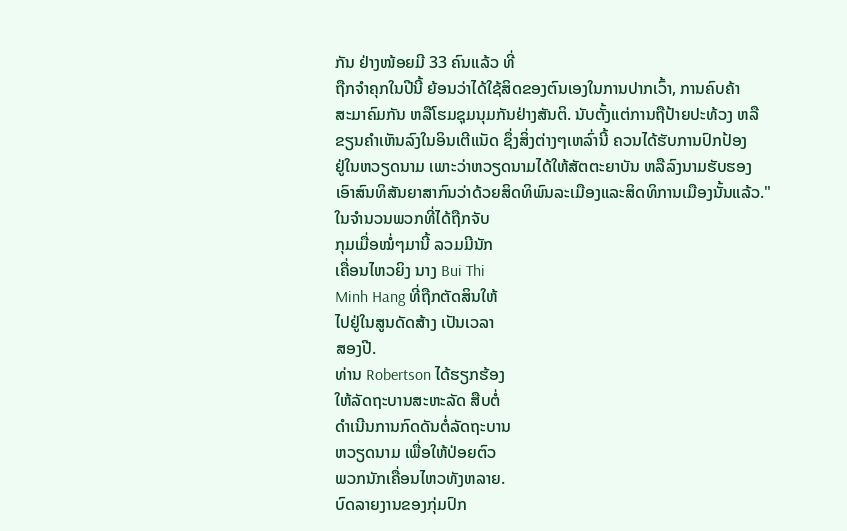ກັນ ຢ່າງໜ້ອຍມີ 33 ຄົນແລ້ວ ທີ່
ຖືກຈໍາຄຸກໃນປີນີ້ ຍ້ອນວ່າໄດ້ໃຊ້ສິດຂອງຕົນເອງໃນການປາກເວົ້າ, ການຄົບຄ້າ
ສະມາຄົມກັນ ຫລືໂຮມຊຸມນຸມກັນຢ່າງສັນຕິ. ນັບຕັ້ງແຕ່ການຖືປ້າຍປະທ້ວງ ຫລື
ຂຽນຄໍາເຫັນລົງໃນອິນເຕີແນັດ ຊຶ່ງສິ່ງຕ່າງໆເຫລົ່ານີ້ ຄວນໄດ້ຮັບການປົກປ້ອງ
ຢູ່ໃນຫວຽດນາມ ເພາະວ່າຫວຽດນາມໄດ້ໃຫ້ສັຕຕະຍາບັນ ຫລືລົງນາມຮັບຮອງ
ເອົາສົນທິສັນຍາສາກົນວ່າດ້ວຍສິດທິພົນລະເມືອງແລະສິດທິການເມືອງນັ້ນແລ້ວ."
ໃນຈໍານວນພວກທີ່ໄດ້ຖືກຈັບ
ກຸມເມື່ອໝໍ່ໆມານີ້ ລວມມີນັກ
ເຄື່ອນໄຫວຍິງ ນາງ Bui Thi
Minh Hang ທີ່ຖືກຕັດສິນໃຫ້
ໄປຢູ່ໃນສູນດັດສ້າງ ເປັນເວລາ
ສອງປີ.
ທ່ານ Robertson ໄດ້ຮຽກຮ້ອງ
ໃຫ້ລັດຖະບານສະຫະລັດ ສືບຕໍ່
ດໍາເນີນການກົດດັນຕໍ່ລັດຖະບານ
ຫວຽດນາມ ເພື່ອໃຫ້ປ່ອຍຕົວ
ພວກນັກເຄື່ອນໄຫວທັງຫລາຍ.
ບົດລາຍງານຂອງກຸ່ມປົກ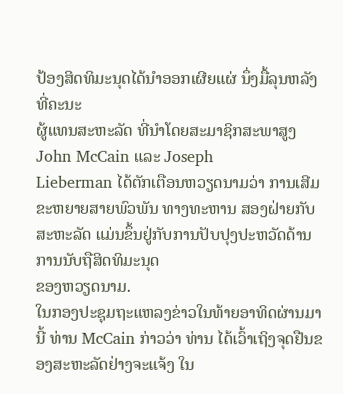ປ້ອງສິດທິມະນຸດໄດ້ນໍາອອກເຜີຍແຜ່ ນຶ່ງມື້ລຸນຫລັງທີ່ຄະນະ
ຜູ້ແທນສະຫະລັດ ທີ່ນໍາໂດຍສະມາຊິກສະພາສູງ John McCain ແລະ Joseph
Lieberman ໄດ້ຕັກເຕືອນຫວຽດນາມວ່າ ການເສີມຂະຫຍາຍສາຍພົວພັນ ທາງທະຫານ ສອງຝ່າຍກັບສະຫະລັດ ແມ່ນຂຶ້ນຢູ່ກັບການປັບປຸງປະຫວັດດ້ານການນັບຖືສິດທິມະນຸດ
ຂອງຫວຽດນາມ.
ໃນກອງປະຊຸມຖະແຫລງຂ່າວໃນທ້າຍອາທິດຜ່ານມານີ້ ທ່ານ McCain ກ່າວວ່າ ທ່ານ ໄດ້ເວົ້າເຖິງຈຸດຢືນຂອງສະຫະລັດຢ່າງຈະແຈ້ງ ໃນ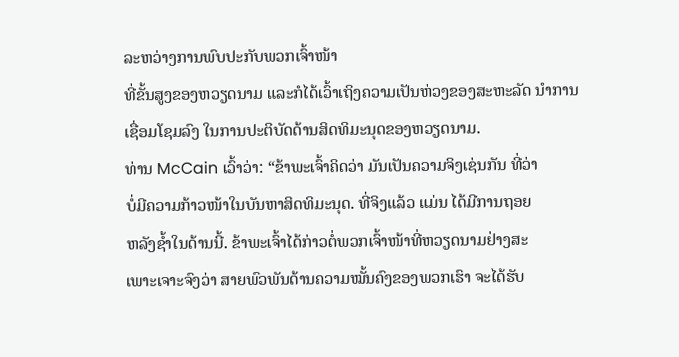ລະຫວ່າງການພົບປະກັບພວກເຈົ້າໜ້າ
ທີ່ຂັ້ນສູງຂອງຫວຽດນາມ ແລະກໍໄດ້ເວົ້າເຖິງຄວາມເປັນຫ່ວງຂອງສະຫະລັດ ນໍາການ
ເຊື່ອມໂຊມລົງ ໃນການປະຕິບັດດ້ານສິດທິມະນຸດຂອງຫວຽດນາມ.
ທ່ານ McCain ເວົ້າວ່າ: “ຂ້າພະເຈົ້າຄິດວ່າ ມັນເປັນຄວາມຈິງເຊ່ນກັນ ທີ່ວ່າ
ບໍ່ມີຄວາມກ້າວໜ້າໃນບັນຫາສິດທິມະນຸດ. ທີ່ຈິງແລ້ວ ແມ່ນ ໄດ້ມີການຖອຍ
ຫລັງຊໍ້າໃນດ້ານນີ້. ຂ້າພະເຈົ້າໄດ້ກ່າວຕໍ່ພວກເຈົ້າໜ້າທີ່ຫວຽດນາມຢ່າງສະ
ເພາະເຈາະຈົງວ່າ ສາຍພົວພັນດ້ານຄວາມໝັ້ນຄົງຂອງພວກເຮົາ ຈະໄດ້ຮັບ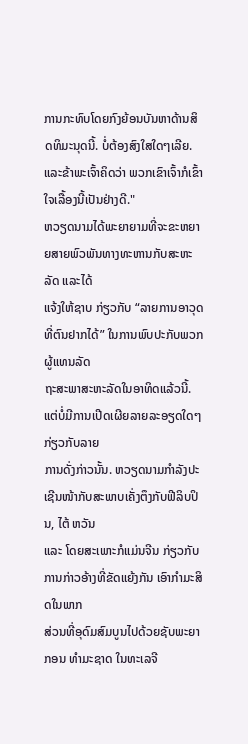ການກະທົບໂດຍກົງຍ້ອນບັນຫາດ້ານສິດທິມະນຸດນີ້. ບໍ່ຕ້ອງສົງໃສໃດໆເລີຍ. ແລະຂ້າພະເຈົ້າຄິດວ່າ ພວກເຂົາເຈົ້າກໍເຂົ້າໃຈເລື້ອງນີ້ເປັນຢ່າງດີ."
ຫວຽດນາມໄດ້ພະຍາຍາມທີ່ຈະຂະຫຍາຍສາຍພົວພັນທາງທະຫານກັບສະຫະລັດ ແລະໄດ້
ແຈ້ງໃຫ້ຊາບ ກ່ຽວກັບ “ລາຍການອາວຸດທີ່ຕົນຢາກໄດ້” ໃນການພົບປະກັບພວກຜູ້ແທນລັດ
ຖະສະພາສະຫະລັດໃນອາທິດແລ້ວນີ້. ແຕ່ບໍ່ມີການເປີດເຜີຍລາຍລະອຽດໃດໆກ່ຽວກັບລາຍ
ການດັ່ງກ່າວນັ້ນ. ຫວຽດນາມກໍາລັງປະເຊີນໜ້າກັບສະພາບເຄັ່ງຕຶງກັບຟີລິບປິນ, ໄຕ້ ຫວັນ
ແລະ ໂດຍສະເພາະກໍແມ່ນຈີນ ກ່ຽວກັບການກ່າວອ້າງທີ່ຂັດແຍ້ງກັນ ເອົາກໍາມະສິດໃນພາກ
ສ່ວນທີ່ອຸດົມສົມບູນໄປດ້ວຍຊັບພະຍາກອນ ທໍາມະຊາດ ໃນທະເລຈີ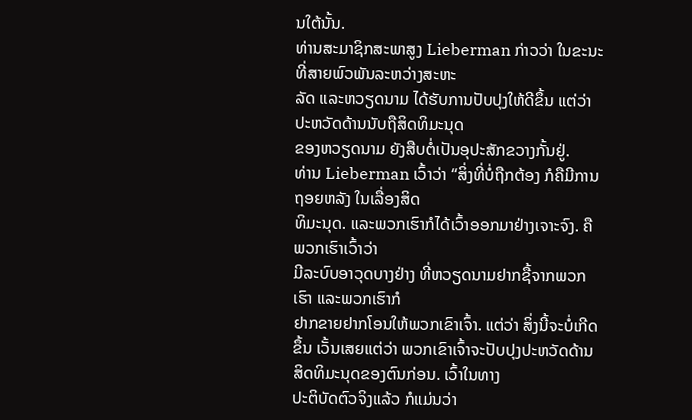ນໃຕ້ນັ້ນ.
ທ່ານສະມາຊິກສະພາສູງ Lieberman ກ່າວວ່າ ໃນຂະນະທີ່ສາຍພົວພັນລະຫວ່າງສະຫະ
ລັດ ແລະຫວຽດນາມ ໄດ້ຮັບການປັບປຸງໃຫ້ດີຂຶ້ນ ແຕ່ວ່າປະຫວັດດ້ານນັບຖືສິດທິມະນຸດ
ຂອງຫວຽດນາມ ຍັງສືບຕໍ່ເປັນອຸປະສັກຂວາງກັ້ນຢູ່.
ທ່ານ Lieberman ເວົ້າວ່າ “ສິ່ງທີ່ບໍ່ຖືກຕ້ອງ ກໍຄືມີການຖອຍຫລັງ ໃນເລື່ອງສິດ
ທິມະນຸດ. ແລະພວກເຮົາກໍໄດ້ເວົ້າອອກມາຢ່າງເຈາະຈົງ. ຄືພວກເຮົາເວົ້າວ່າ
ມີລະບົບອາວຸດບາງຢ່າງ ທີ່ຫວຽດນາມຢາກຊື້ຈາກພວກເຮົາ ແລະພວກເຮົາກໍ
ຢາກຂາຍຢາກໂອນໃຫ້ພວກເຂົາເຈົ້າ. ແຕ່ວ່າ ສິ່ງນີ້ຈະບໍ່ເກີດຂຶ້ນ ເວັ້ນເສຍແຕ່ວ່າ ພວກເຂົາເຈົ້າຈະປັບປຸງປະຫວັດດ້ານສິດທິມະນຸດຂອງຕົນກ່ອນ. ເວົ້າໃນທາງ
ປະຕິບັດຕົວຈິງແລ້ວ ກໍແມ່ນວ່າ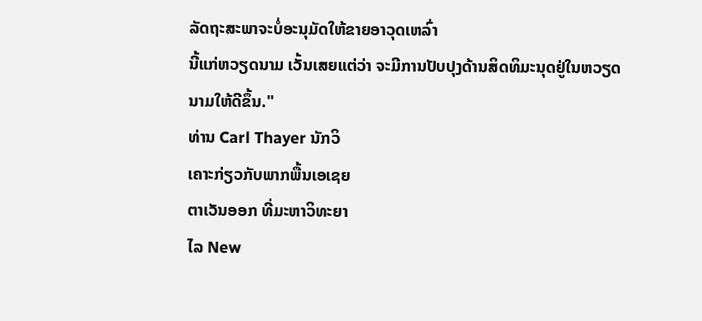ລັດຖະສະພາຈະບໍ່ອະນຸມັດໃຫ້ຂາຍອາວຸດເຫລົ່າ
ນີ້ແກ່ຫວຽດນາມ ເວັ້ນເສຍແຕ່ວ່າ ຈະມີການປັບປຸງດ້ານສິດທິມະນຸດຢູ່ໃນຫວຽດ
ນາມໃຫ້ດີຂຶ້ນ."
ທ່ານ Carl Thayer ນັກວິ
ເຄາະກ່ຽວກັບພາກພື້ນເອເຊຍ
ຕາເວັນອອກ ທີ່ມະຫາວິທະຍາ
ໄລ New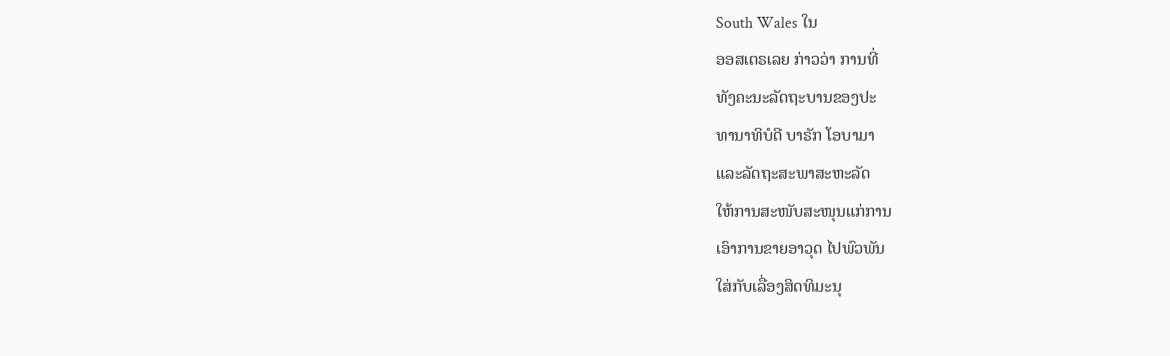South Wales ໃນ
ອອສເຕຣເລຍ ກ່າວວ່າ ການທີ່
ທັງຄະນະລັດຖະບານຂອງປະ
ທານາທິບໍດີ ບາຣັກ ໂອບາມາ
ແລະລັດຖະສະພາສະຫະລັດ
ໃຫ້ການສະໜັບສະໜຸນແກ່ການ
ເອົາການຂາຍອາວຸດ ໄປພົວພັນ
ໃສ່ກັບເລື່ອງສິດທິມະນຸ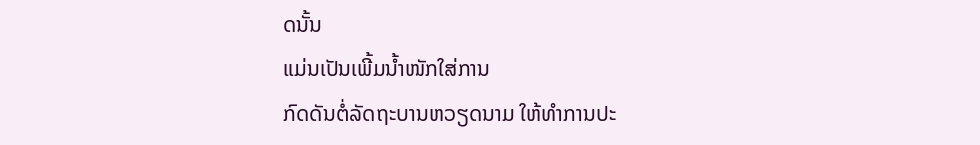ດນັ້ນ
ແມ່ນເປັນເພີ້ມນໍ້າໜັກໃສ່ການ
ກົດດັນຕໍ່ລັດຖະບານຫວຽດນາມ ໃຫ້ທໍາການປະ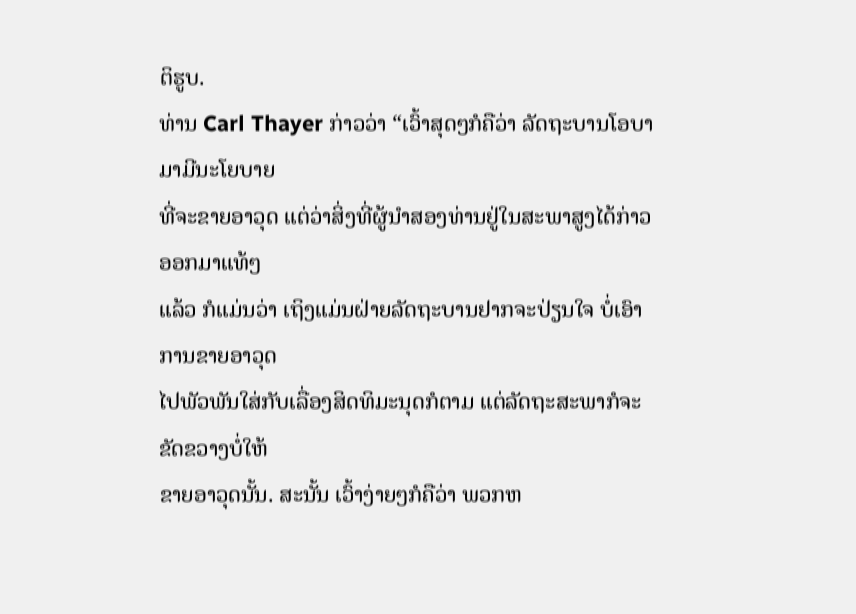ຕິຮູບ.
ທ່ານ Carl Thayer ກ່າວວ່າ “ເວົ້າສຸດໆກໍຄືວ່າ ລັດຖະບານໂອບາມາມີນະໂຍບາຍ
ທີ່ຈະຂາຍອາວຸດ ແຕ່ວ່າສິ່ງທີ່ຜູ້ນໍາສອງທ່ານຢູ່ໃນສະພາສູງໄດ້ກ່າວອອກມາແທ້ໆ
ແລ້ວ ກໍແມ່ນວ່າ ເຖິງແມ່ນຝ່າຍລັດຖະບານຢາກຈະປ່ຽນໃຈ ບໍ່ເອົາການຂາຍອາວຸດ
ໄປພັວພັນໃສ່ກັບເລື່ອງສິດທິມະນຸດກໍຕາມ ແຕ່ລັດຖະສະພາກໍຈະຂັດຂວາງບໍ່ໃຫ້
ຂາຍອາວຸດນັ້ນ. ສະນັ້ນ ເວົ້າງ່າຍໆກໍຄືວ່າ ພວກຫ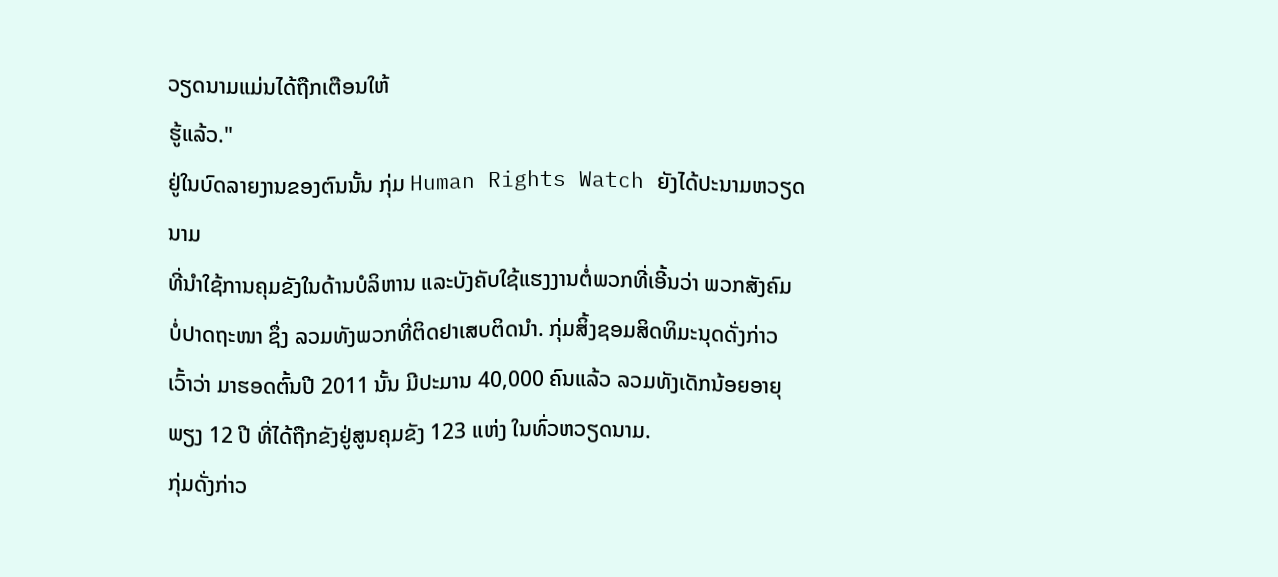ວຽດນາມແມ່ນໄດ້ຖືກເຕືອນໃຫ້
ຮູ້ແລ້ວ."
ຢູ່ໃນບົດລາຍງານຂອງຕົນນັ້ນ ກຸ່ມ Human Rights Watch ຍັງໄດ້ປະນາມຫວຽດນາມ
ທີ່ນໍາໃຊ້ການຄຸມຂັງໃນດ້ານບໍລິຫານ ແລະບັງຄັບໃຊ້ແຮງງານຕໍ່ພວກທີ່ເອີ້ນວ່າ ພວກສັງຄົມ
ບໍ່ປາດຖະໜາ ຊຶ່ງ ລວມທັງພວກທີ່ຕິດຢາເສບຕິດນໍາ. ກຸ່ມສິ້ງຊອມສິດທິມະນຸດດັ່ງກ່າວ
ເວົ້າວ່າ ມາຮອດຕົ້ນປີ 2011 ນັ້ນ ມີປະມານ 40,000 ຄົນແລ້ວ ລວມທັງເດັກນ້ອຍອາຍຸ
ພຽງ 12 ປີ ທີ່ໄດ້ຖືກຂັງຢູ່ສູນຄຸມຂັງ 123 ແຫ່ງ ໃນທົ່ວຫວຽດນາມ.
ກຸ່ມດັ່ງກ່າວ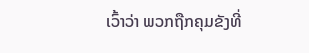ເວົ້າວ່າ ພວກຖືກຄຸມຂັງທີ່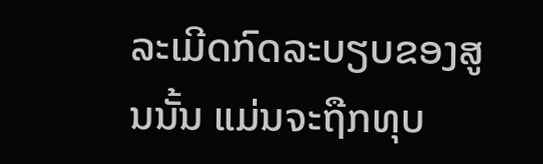ລະເມີດກົດລະບຽບຂອງສູນນັ້ນ ແມ່ນຈະຖືກທຸບ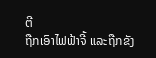ຕີ
ຖືກເອົາໄຟຟ້າຈີ້ ແລະຖືກຂັງ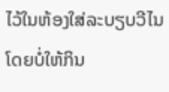ໄວ້ໃນຫ້ອງໃສ່ລະບຽບວີໄນ ໂດຍບໍ່ໃຫ້ກິນ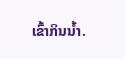ເຂົ້າກິນນໍ້າ.